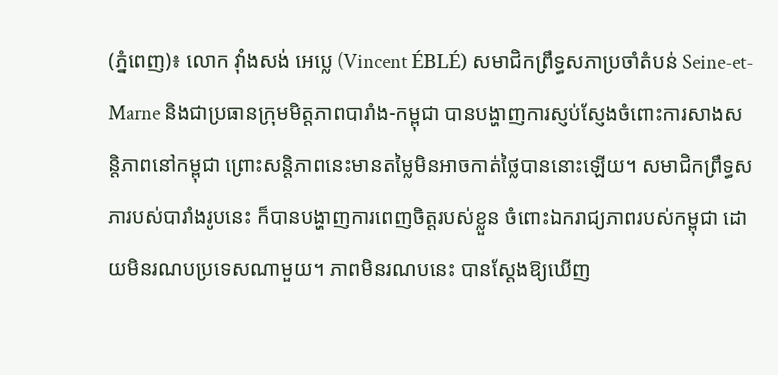(ភ្នំពេញ)៖ លោក វ៉ាំងសង់ អេប្លេ (Vincent ÉBLÉ) សមាជិកព្រឹទ្ធសភាប្រចាំតំបន់ Seine-et-Marne និងជាប្រធានក្រុមមិត្តភាពបារាំង-កម្ពុជា បានបង្ហាញការស្ញប់ស្ញែងចំពោះការសាងសន្តិភាពនៅកម្ពុជា ព្រោះសន្តិភាពនេះមានតម្លៃមិនអាចកាត់ថ្លៃបាននោះឡើយ។ សមាជិកព្រឹទ្ធសភារបស់បារាំងរូបនេះ ក៏បានបង្ហាញការពេញចិត្តរបស់ខ្លួន ចំពោះឯករាជ្យភាពរបស់កម្ពុជា ដោយមិនរណបប្រទេសណាមួយ។ ភាពមិនរណបនេះ បានស្តែងឱ្យឃើញ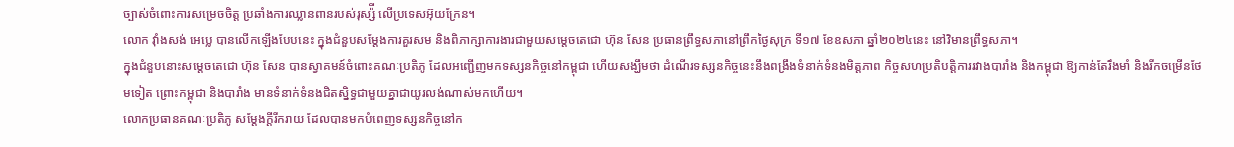ច្បាស់ចំពោះការសម្រេចចិត្ត ប្រឆាំងការឈ្លានពានរបស់រុស្ស៉ី លើប្រទេសអ៊ុយក្រែន។
លោក វ៉ាំងសង់ អេប្លេ បានលើកឡើងបែបនេះ ក្នុងជំនួបសម្តែងការគួរសម និងពិភាក្សាការងារជាមួយសម្តេចតេជោ ហ៊ុន សែន ប្រធានព្រឹទ្ធសភានៅព្រឹកថ្ងៃសុក្រ ទី១៧ ខែឧសភា ឆ្នាំ២០២៤នេះ នៅវិមានព្រឹទ្ធសភា។
ក្នុងជំនួបនោះសម្ដេចតេជោ ហ៊ុន សែន បានស្វាគមន៍ចំពោះគណៈប្រតិភូ ដែលអញ្ជើញមកទស្សនកិច្ចនៅកម្ពុជា ហើយសង្ឃឹមថា ដំណើរទស្សនកិច្ចនេះនឹងពង្រឹងទំនាក់ទំនងមិត្តភាព កិច្ចសហប្រតិបត្តិការរវាងបារាំង និងកម្ពុជា ឱ្យកាន់តែរឹងមាំ និងរីកចម្រើនថែមទៀត ព្រោះកម្ពុជា និងបារាំង មានទំនាក់ទំនងជិតស្និទ្ធជាមួយគ្នាជាយូរលង់ណាស់មកហើយ។
លោកប្រធានគណៈប្រតិភូ សម្ដែងក្ដីរីករាយ ដែលបានមកបំពេញទស្សនកិច្ចនៅក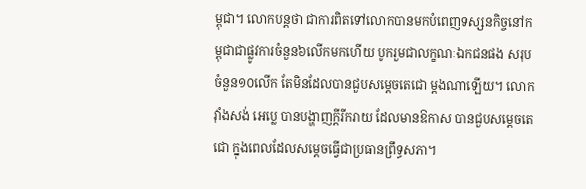ម្ពុជា។ លោកបន្តថា ជាការពិតទៅលោកបានមកបំពេញទស្សនកិច្ចនៅកម្ពុជាជាផ្លូវការចំនួន៦លើកមកហើយ បូករួមជាលក្ខណៈឯកជនផង សរុបចំនួន១០លើក តែមិនដែលបានជួបសម្ដេចតេជោ ម្ដងណាឡើយ។ លោក វ៉ាំងសង់ អេប្លេ បានបង្ហាញក្ដីរីករាយ ដែលមានឱកាស បានជួបសម្ដេចតេជោ ក្នុងពេលដែលសម្ដេចធ្វើជាប្រធានព្រឹទ្ធសភា។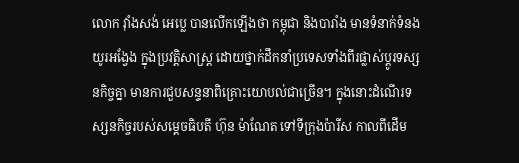លោក វ៉ាំងសង់ អេប្លេ បានលើកឡើងថា កម្ពុជា និងបារាំង មានទំនាក់ទំនងយូរអង្វែង ក្នុងប្រវត្តិសាស្ត្រ ដោយថ្នាក់ដឹកនាំប្រទេសទាំងពីរផ្លាស់ប្ដូរទស្សនកិច្ចគ្នា មានការជួបសន្ទនាពិគ្រោះយោបល់ជាច្រើន។ ក្នុងនោះដំណើរទស្សនកិច្ចរបស់សម្ដេចធិបតី ហ៊ុន ម៉ាណែត ទៅទីក្រុងប៉ារីស កាលពីដើម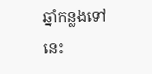ឆ្នាំកន្លងទៅនេះ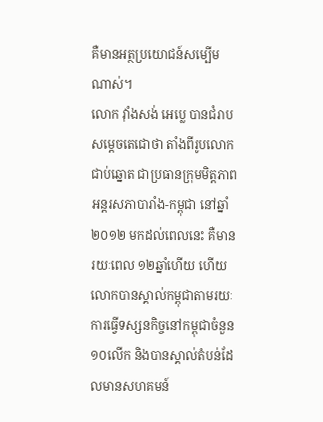គឺមានអត្ថប្រយោជន៍សម្បើមណាស់។
លោក វ៉ាំងសង់ អេប្លេ បានជំរាបសម្ដេចតេជោថា តាំងពីរូបលោក ជាប់ឆ្នោត ជាប្រធានក្រុមមិត្តភាពអន្តរសភាបារាំង-កម្ពុជា នៅឆ្នាំ២០១២ មកដល់ពេលនេះ គឺមានរយៈពេល ១២ឆ្នាំហើយ ហើយលោកបានស្គាល់កម្ពុជាតាមរយៈការធ្វើទស្សនកិច្ចនៅកម្ពុជាចំនួន១០លើក និងបានស្គាល់តំបន់ដែលមានសហគមន៍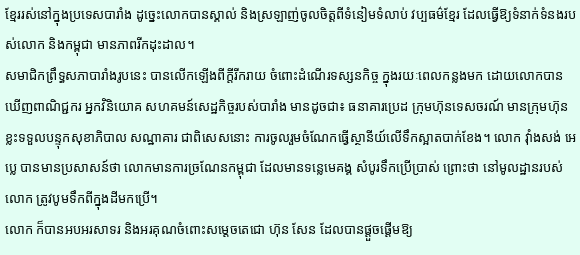ខ្មែររស់នៅក្នុងប្រទេសបារាំង ដូច្នេះលោកបានស្គាល់ និងស្រឡាញ់ចូលចិត្តពីទំនៀមទំលាប់ វប្បធម៌ខ្មែរ ដែលធ្វើឱ្យទំនាក់ទំនងរបស់លោក និងកម្ពុជា មានភាពរីកដុះដាល។
សមាជិកព្រឹទ្ធសភាបារាំងរូបនេះ បានលើកឡើងពីក្ដីរីករាយ ចំពោះដំណើរទស្សនកិច្ច ក្នុងរយៈពេលកន្លងមក ដោយលោកបានឃើញពាណិជ្ជករ អ្នកវិនិយោគ សហគមន៍សេដ្ឋកិច្ចរបស់បារាំង មានដូចជា៖ ធនាគារប្រេដ ក្រុមហ៊ុនទេសចរណ៍ មានក្រុមហ៊ុនខ្លះទទួលបន្ទុកសុខាភិបាល សណ្ឋាគារ ជាពិសេសនោះ ការចូលរួមចំណែកធ្វើស្ថានីយ៍លើទឹកស្អាតបាក់ខែង។ លោក វ៉ាំងសង់ អេប្លេ បានមានប្រសាសន៍ថា លោកមានការច្រណែនកម្ពុជា ដែលមានទន្លេមេគង្គ សំបូរទឹកប្រើប្រាស់ ព្រោះថា នៅមូលដ្ឋានរបស់លោក ត្រូវបូមទឹកពីក្នុងដីមកប្រើ។
លោក ក៏បានអបអរសាទរ និងអរគុណចំពោះសម្ដេចតេជោ ហ៊ុន សែន ដែលបានផ្ដួចផ្ដើមឱ្យ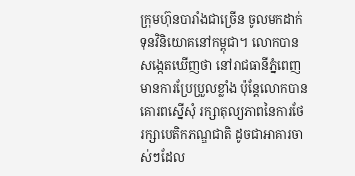ក្រុមហ៊ុនបារាំងជាច្រើន ចូលមកដាក់ទុនវិនិយោគនៅកម្ពុជា។ លោកបានសង្កេតឃើញថា នៅរាជធានីភ្នំពេញ មានការប្រែប្រួលខ្លាំង ប៉ុន្តែលោកបានគោរពស្នើសុំ រក្សាតុល្យភាពនៃការថែរក្សាបេតិកភណ្ឌជាតិ ដូចជាអាគារចាស់ៗដែល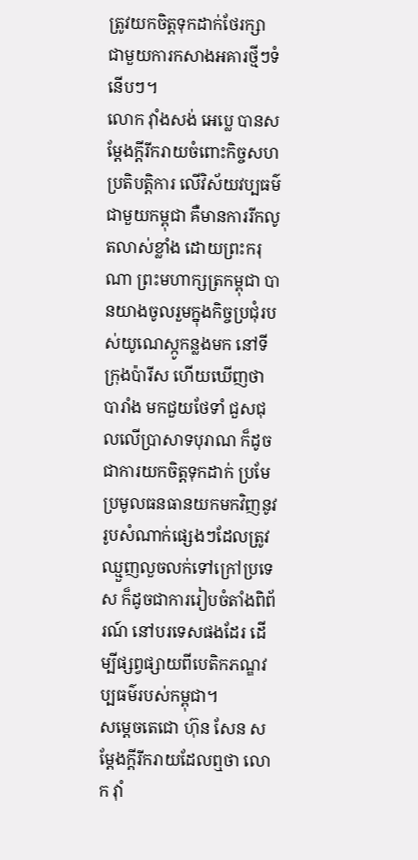ត្រូវយកចិត្តទុកដាក់ថែរក្សា ជាមួយការកសាងអគារថ្មីៗទំនើបៗ។
លោក វ៉ាំងសង់ អេប្លេ បានសម្ដែងក្ដីរីករាយចំពោះកិច្ចសហប្រតិបត្តិការ លើវិស័យវប្បធម៌ជាមួយកម្ពុជា គឺមានការរីកលូតលាស់ខ្លាំង ដោយព្រះករុណា ព្រះមហាក្សត្រកម្ពុជា បានយាងចូលរួមក្នុងកិច្ចប្រជុំរបស់យូណេស្កូកន្លងមក នៅទីក្រុងប៉ារីស ហើយឃើញថា បារាំង មកជួយថែទាំ ជួសជុលលើប្រាសាទបុរាណ ក៏ដូចជាការយកចិត្តទុកដាក់ ប្រមែប្រមូលធនធានយកមកវិញនូវរូបសំណាក់ផ្សេងៗដែលត្រូវឈ្មួញលួចលក់ទៅក្រៅប្រទេស ក៏ដូចជាការរៀបចំតាំងពិព័រណ៍ នៅបរទេសផងដែរ ដើម្បីផ្សព្វផ្សាយពីបេតិកភណ្ឌវប្បធម៌របស់កម្ពុជា។
សម្ដេចតេជោ ហ៊ុន សែន សម្ដែងក្ដីរីករាយដែលឮថា លោក វ៉ាំ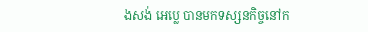ងសង់ អេប្លេ បានមកទស្សនកិច្ចនៅក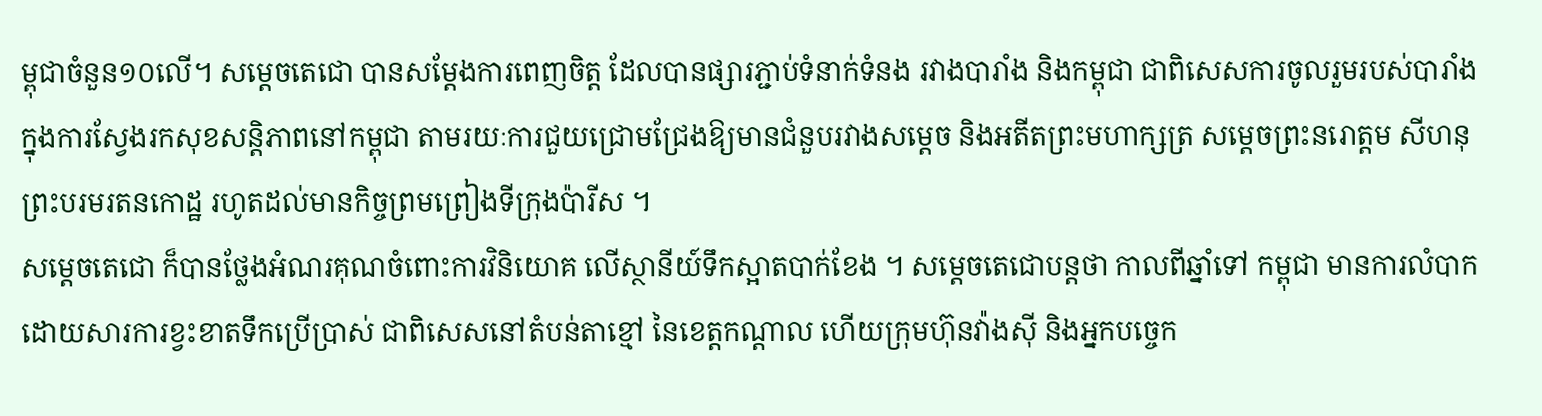ម្ពុជាចំនួន១០លើ។ សម្ដេចតេជោ បានសម្ដែងការពេញចិត្ត ដែលបានផ្សារភ្ជាប់ទំនាក់ទំនង រវាងបារាំង និងកម្ពុជា ជាពិសេសការចូលរួមរបស់បារាំង ក្នុងការស្វែងរកសុខសន្តិភាពនៅកម្ពុជា តាមរយៈការជួយជ្រោមជ្រែងឱ្យមានជំនួបរវាងសម្ដេច និងអតីតព្រះមហាក្សត្រ សម្ដេចព្រះនរោត្តម សីហនុ ព្រះបរមរតនកោដ្ឋ រហូតដល់មានកិច្ចព្រមព្រៀងទីក្រុងប៉ារីស ។
សម្ដេចតេជោ ក៏បានថ្លែងអំណរគុណចំពោះការវិនិយោគ លើស្ថានីយ៍ទឹកស្អាតបាក់ខែង ។ សម្ដេចតេជោបន្តថា កាលពីឆ្នាំទៅ កម្ពុជា មានការលំបាកដោយសារការខ្វះខាតទឹកប្រើប្រាស់ ជាពិសេសនៅតំបន់តាខ្មៅ នៃខេត្តកណ្ដាល ហើយក្រុមហ៊ុនវ៉ាងស៊ី និងអ្នកបច្ចេក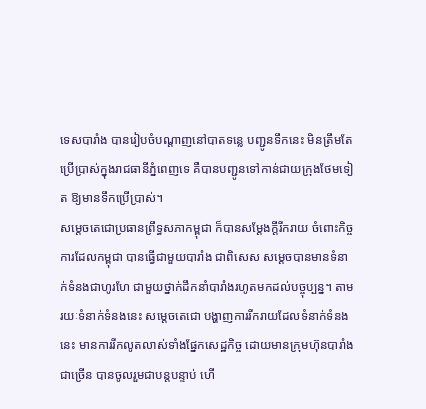ទេសបារាំង បានរៀបចំបណ្ដាញនៅបាតទន្លេ បញ្ជូនទឹកនេះ មិនត្រឹមតែប្រើប្រាស់ក្នុងរាជធានីភ្នំពេញទេ គឺបានបញ្ជូនទៅកាន់ជាយក្រុងថែមទៀត ឱ្យមានទឹកប្រើប្រាស់។
សម្ដេចតេជោប្រធានព្រឹទ្ធសភាកម្ពុជា ក៏បានសម្ដែងក្ដីរីករាយ ចំពោះកិច្ចការដែលកម្ពុជា បានធ្វើជាមួយបារាំង ជាពិសេស សម្ដេចបានមានទំនាក់ទំនងជាហូរហែ ជាមួយថ្នាក់ដឹកនាំបារាំងរហូតមកដល់បច្ចុប្បន្ន។ តាមរយៈទំនាក់ទំនងនេះ សម្ដេចតេជោ បង្ហាញការរីករាយដែលទំនាក់ទំនងនេះ មានការរីកលូតលាស់ទាំងផ្នែកសេដ្ឋកិច្ច ដោយមានក្រុមហ៊ុនបារាំងជាច្រើន បានចូលរួមជាបន្តបន្ទាប់ ហើ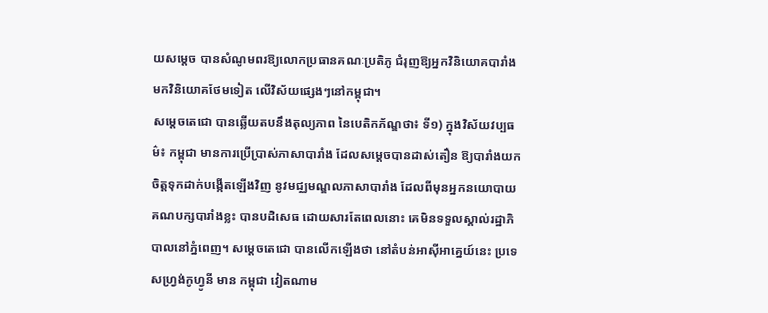យសម្ដេច បានសំណូមពរឱ្យលោកប្រធានគណៈប្រតិភូ ជំរុញឱ្យអ្នកវិនិយោគបារាំង មកវិនិយោគថែមទៀត លើវិស័យផ្សេងៗនៅកម្ពុជា។
សម្ដេចតេជោ បានឆ្លើយតបនឹងតុល្យភាព នៃបេតិកភ័ណ្ឌថា៖ ទី១) ក្នុងវិស័យវប្បធម៌៖ កម្ពុជា មានការប្រើប្រាស់ភាសាបារាំង ដែលសម្ដេចបានដាស់តឿន ឱ្យបារាំងយកចិត្តទុកដាក់បង្កើតឡើងវិញ នូវមជ្ឈមណ្ឌលភាសាបារាំង ដែលពីមុនអ្នកនយោបាយគណបក្សបារាំងខ្លះ បានបដិសេធ ដោយសារតែពេលនោះ គេមិនទទួលស្គាល់រដ្ឋាភិបាលនៅភ្នំពេញ។ សម្ដេចតេជោ បានលើកឡើងថា នៅតំបន់អាស៊ីអាគ្នេយ៍នេះ ប្រទេសហ្វ្រង់កូហ្វូនី មាន កម្ពុជា វៀតណាម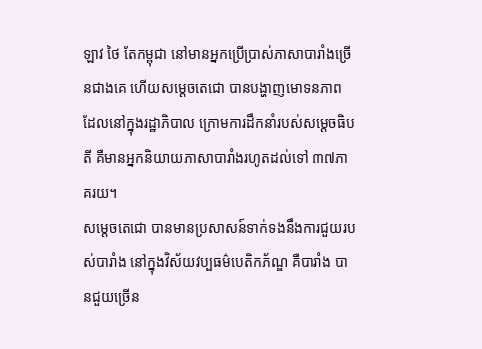ឡាវ ថៃ តែកម្ពុជា នៅមានអ្នកប្រើប្រាស់ភាសាបារាំងច្រើនជាងគេ ហើយសម្ដេចតេជោ បានបង្ហាញមោទនភាព ដែលនៅក្នុងរដ្ឋាភិបាល ក្រោមការដឹកនាំរបស់សម្ដេចធិបតី គឺមានអ្នកនិយាយភាសាបារាំងរហូតដល់ទៅ ៣៧ភាគរយ។
សម្ដេចតេជោ បានមានប្រសាសន៍ទាក់ទងនឹងការជួយរបស់បារាំង នៅក្នុងវិស័យវប្បធម៌បេតិកភ័ណ្ឌ គឺបារាំង បានជួយច្រើន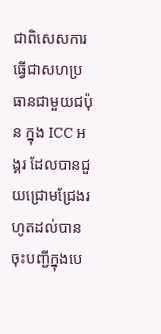ជាពិសេសការធ្វើជាសហប្រធានជាមួយជប៉ុន ក្នុង ICC អង្គរ ដែលបានជួយជ្រោមជ្រែងរហូតដល់បានចុះបញ្ជីក្នុងបេ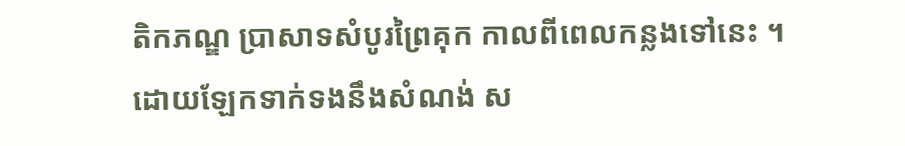តិកភណ្ឌ ប្រាសាទសំបូរព្រៃគុក កាលពីពេលកន្លងទៅនេះ ។
ដោយឡែកទាក់ទងនឹងសំណង់ ស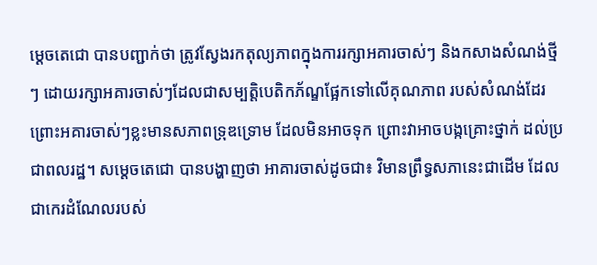ម្ដេចតេជោ បានបញ្ជាក់ថា ត្រូវស្វែងរកតុល្យភាពក្នុងការរក្សាអគារចាស់ៗ និងកសាងសំណង់ថ្មីៗ ដោយរក្សាអគារចាស់ៗដែលជាសម្បត្តិបេតិកភ័ណ្ឌផ្អែកទៅលើគុណភាព របស់សំណង់ដែរ ព្រោះអគារចាស់ៗខ្លះមានសភាពទ្រុឌទ្រោម ដែលមិនអាចទុក ព្រោះវាអាចបង្កគ្រោះថ្នាក់ ដល់ប្រជាពលរដ្ឋ។ សម្ដេចតេជោ បានបង្ហាញថា អាគារចាស់ដូចជា៖ វិមានព្រឹទ្ធសភានេះជាដើម ដែលជាកេរដំណែលរបស់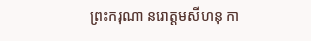ព្រះករុណា នរោត្តមសីហនុ កា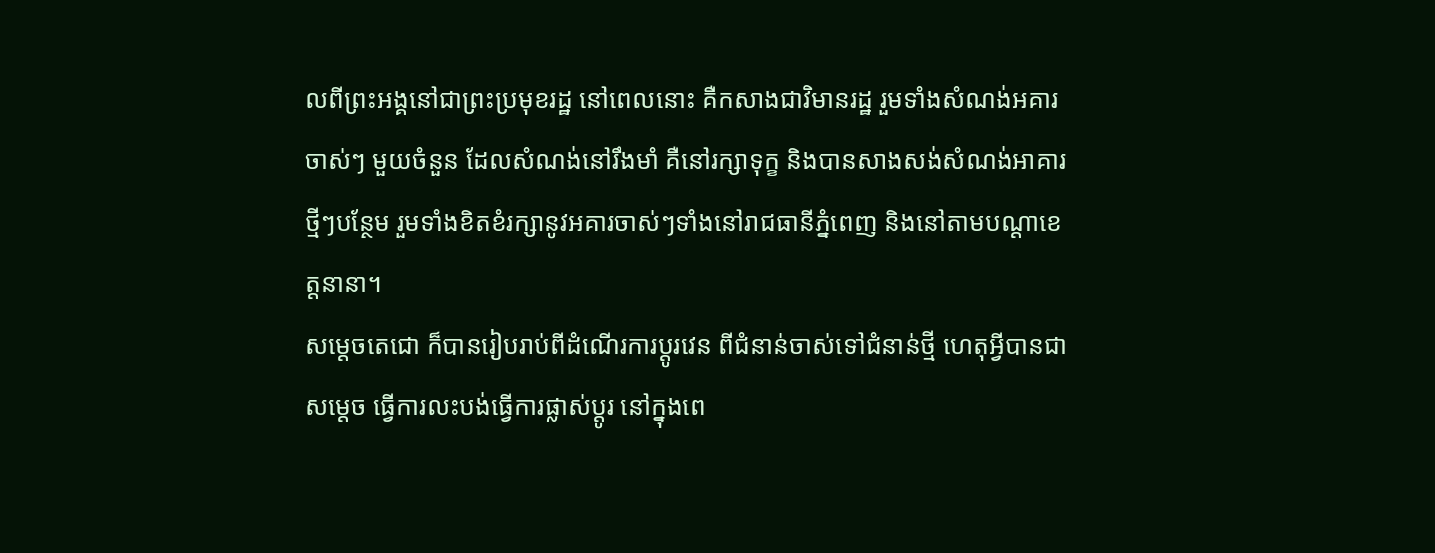លពីព្រះអង្គនៅជាព្រះប្រមុខរដ្ឋ នៅពេលនោះ គឺកសាងជាវិមានរដ្ឋ រួមទាំងសំណង់អគារចាស់ៗ មួយចំនួន ដែលសំណង់នៅរឹងមាំ គឺនៅរក្សាទុក្ខ និងបានសាងសង់សំណង់អាគារថ្មីៗបន្ថែម រួមទាំងខិតខំរក្សានូវអគារចាស់ៗទាំងនៅរាជធានីភ្នំពេញ និងនៅតាមបណ្ដាខេត្តនានា។
សម្ដេចតេជោ ក៏បានរៀបរាប់ពីដំណើរការប្ដូរវេន ពីជំនាន់ចាស់ទៅជំនាន់ថ្មី ហេតុអ្វីបានជាសម្ដេច ធ្វើការលះបង់ធ្វើការផ្លាស់ប្ដូរ នៅក្នុងពេ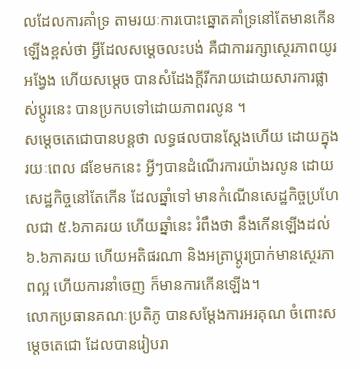លដែលការគាំទ្រ តាមរយៈការបោះឆ្នោតគាំទ្រនៅតែមានកើនឡើងខ្ពស់ថា អ្វីដែលសម្ដេចលះបង់ គឺជាការរក្សាស្ថេរភាពយូរអង្វែង ហើយសម្ដេច បានសំដែងក្ដីរីករាយដោយសារការផ្លាស់ប្ដូរនេះ បានប្រកបទៅដោយភាពរលូន ។
សម្ដេចតេជោបានបន្តថា លទ្ធផលបានស្ដែងហើយ ដោយក្នុងរយៈពេល ៨ខែមកនេះ អ្វីៗបានដំណើរការយ៉ាងរលូន ដោយសេដ្ឋកិច្ចនៅតែកើន ដែលឆ្នាំទៅ មានកំណើនសេដ្ឋកិច្ចប្រហែលជា ៥.៦ភាគរយ ហើយឆ្នាំនេះ រំពឹងថា នឹងកើនឡើងដល់ ៦.៦ភាគរយ ហើយអតិផរណា និងអត្រាប្ដូរប្រាក់មានស្ថេរភាពល្អ ហើយការនាំចេញ ក៏មានការកើនឡើង។
លោកប្រធានគណៈប្រតិភូ បានសម្ដែងការអរគុណ ចំពោះសម្ដេចតេជោ ដែលបានរៀបរា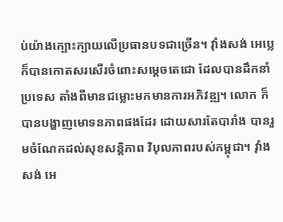ប់យ៉ាងក្បោះក្បាយលើប្រធានបទជាច្រើន។ វ៉ាំងសង់ អេប្លេ ក៏បានកោតសរសើរចំពោះសម្ដេចតេជោ ដែលបានដឹកនាំប្រទេស តាំងពីមានជម្លោះមកមានការអភិវឌ្ឍ។ លោក ក៏បានបង្ហាញមោទនភាពផងដែរ ដោយសារតែបារាំង បានរួមចំណែកដល់សុខសន្តិភាព វិបុលភាពរបស់កម្ពុជា។ វ៉ាំងសង់ អេ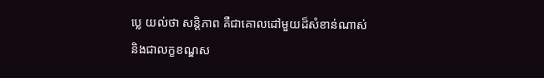ប្លេ យល់ថា សន្តិភាព គឺជាគោលដៅមួយដ៏សំខាន់ណាស់ និងជាលក្ខខណ្ឌស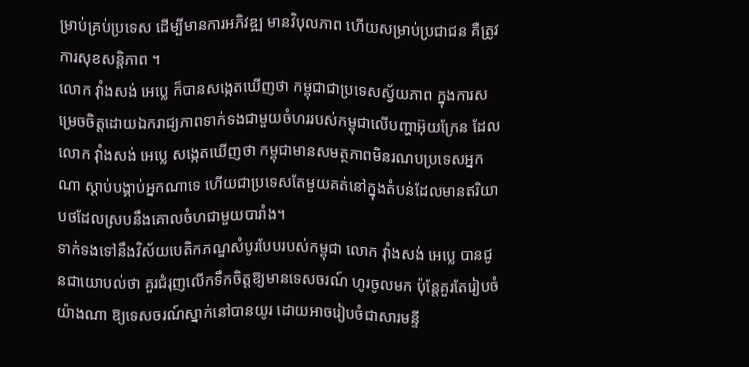ម្រាប់គ្រប់ប្រទេស ដើម្បីមានការអភិវឌ្ឍ មានវិបុលភាព ហើយសម្រាប់ប្រជាជន គឺត្រូវការសុខសន្តិភាព ។
លោក វ៉ាំងសង់ អេប្លេ ក៏បានសង្កេតឃើញថា កម្ពុជាជាប្រទេសស្វ័យភាព ក្នុងការសម្រេចចិត្តដោយឯករាជ្យភាពទាក់ទងជាមួយចំហររបស់កម្ពុជាលើបញ្ហាអ៊ុយក្រែន ដែលលោក វ៉ាំងសង់ អេប្លេ សង្កេតឃើញថា កម្ពុជាមានសមត្ថភាពមិនរណបប្រទេសអ្នកណា ស្ដាប់បង្គាប់អ្នកណាទេ ហើយជាប្រទេសតែមួយគត់នៅក្នុងតំបន់ដែលមានឥរិយាបថដែលស្របនឹងគោលចំហជាមួយបារាំង។
ទាក់ទងទៅនឹងវិស័យបេតិកភណ្ឌសំបូរបែបរបស់កម្ពុជា លោក វ៉ាំងសង់ អេប្លេ បានជូនជាយោបល់ថា គួរជំរុញលើកទឹកចិត្តឱ្យមានទេសចរណ៍ ហូរចូលមក ប៉ុន្តែគួរតែរៀបចំយ៉ាងណា ឱ្យទេសចរណ៍ស្នាក់នៅបានយូរ ដោយអាចរៀបចំជាសារមន្ទី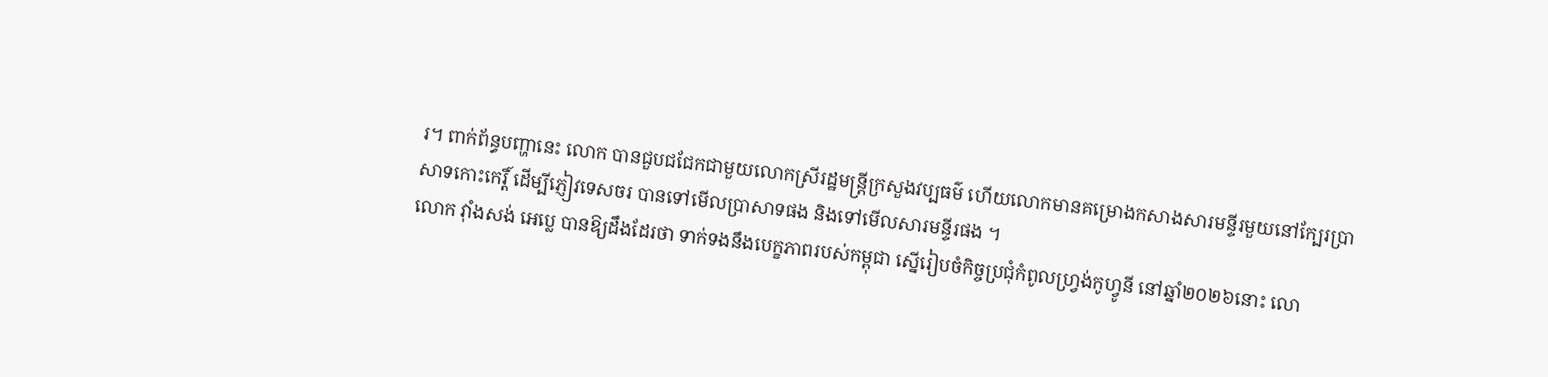រ។ ពាក់ព័ន្ធបញ្ហានេះ លោក បានជួបជជែកជាមួយលោកស្រីរដ្ឋមន្ត្រីក្រសួងវប្បធម៌ ហើយលោកមានគម្រោងកសាងសារមន្ទីរមួយនៅក្បែរប្រាសាទកោះកេរ្តិ៍ ដើម្បីភ្ញៀវទេសចរ បានទៅមើលប្រាសាទផង និងទៅមើលសារមន្ទីរផង ។
លោក វ៉ាំងសង់ អេប្លេ បានឱ្យដឹងដែរថា ទាក់ទងនឹងបេក្ខភាពរបស់កម្ពុជា ស្នើរៀបចំកិច្ចប្រជុំកំពូលហ្វ្រង់កូហ្វូនី នៅឆ្នាំ២០២៦នោះ លោ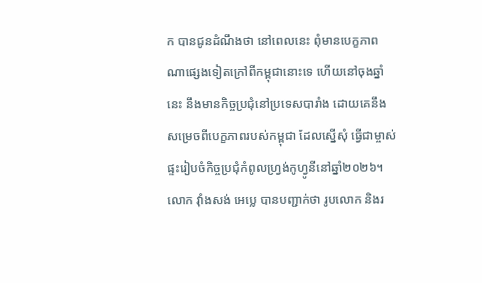ក បានជូនដំណឹងថា នៅពេលនេះ ពុំមានបេក្ខភាពណាផ្សេងទៀតក្រៅពីកម្ពុជានោះទេ ហើយនៅចុងឆ្នាំនេះ នឹងមានកិច្ចប្រជុំនៅប្រទេសបារាំង ដោយគេនឹងសម្រេចពីបេក្ខភាពរបស់កម្ពុជា ដែលស្នើសុំ ធ្វើជាម្ចាស់ផ្ទះរៀបចំកិច្ចប្រជុំកំពូលហ្វ្រង់កូហ្វូនីនៅឆ្នាំ២០២៦។ លោក វ៉ាំងសង់ អេប្លេ បានបញ្ជាក់ថា រូបលោក និងរ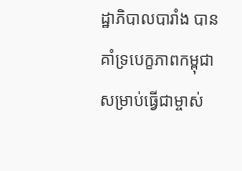ដ្ឋាភិបាលបារាំង បានគាំទ្របេក្ខភាពកម្ពុជា សម្រាប់ធ្វើជាម្ចាស់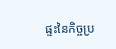ផ្ទះនៃកិច្ចប្រ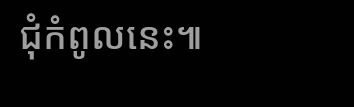ជុំកំពូលនេះ៕